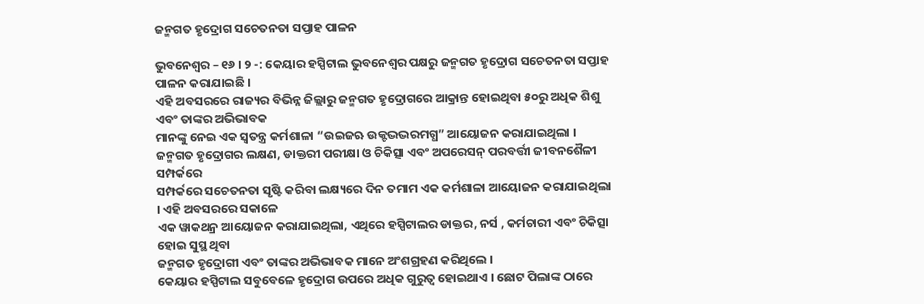ଜନ୍ମଗତ ହୃଦ୍ରୋଗ ସଚେତନତା ସପ୍ତାହ ପାଳନ

ଭୁବନେଶ୍ୱର – ୧୬ । ୨ -: କେୟାର ହସ୍ପିଟାଲ ଭୁବନେଶ୍ୱର ପକ୍ଷରୁ ଜନ୍ମଗତ ହୃଦ୍ରୋଗ ସଚେତନତା ସପ୍ତାହ ପାଳନ କରାଯାଇଛି ।
ଏହି ଅବସରରେ ରାଜ୍ୟର ବିଭିନ୍ନ ଜିଲ୍ଲାରୁ ଜନ୍ମଗତ ହୃଦ୍ରୋଗରେ ଆକ୍ରାନ୍ତ ହୋଇଥିବା ୫୦ରୁ ଅଧିକ ଶିଶୁ ଏବଂ ତାଙ୍କର ଅଭିଭାବକ
ମାନଙ୍କୁ ନେଇ ଏକ ସ୍ୱତନ୍ତ୍ର କର୍ମଶାଳା “ଉଇଜଋ ଉକ୍ଟଦ୍ଭଦ୍ଭରମଗ୍ଧ” ଆୟୋଜନ କରାଯାଇଥିଲା ।
ଜନ୍ମଗତ ହୃଦ୍ରୋଗର ଲକ୍ଷଣ, ଡାକ୍ତରୀ ପରୀକ୍ଷା ଓ ଚିକିତ୍ସା ଏବଂ ଅପରେସନ୍ ପରବର୍ତ୍ତୀ ଜୀବନଶୈଳୀ ସମ୍ପର୍କରେ
ସମ୍ପର୍କରେ ସଚେତନତା ସୃଷ୍ଟି କରିବା ଲକ୍ଷ୍ୟରେ ଦିନ ତମାମ ଏକ କର୍ମଶାଳା ଆୟୋଜନ କରାଯାଇଥିଲା । ଏହି ଅବସରରେ ସକାଳେ
ଏକ ୱାକଥନ୍ର ଆୟୋଜନ କରାଯାଇଥିଲା, ଏଥିରେ ହସ୍ପିଟାଲର ଡାକ୍ତର, ନର୍ସ , କର୍ମଚାରୀ ଏବଂ ଚିକିତ୍ସା ହୋଇ ସୁସ୍ଥ ଥିବା
ଜନ୍ମଗତ ହୃଦ୍ରୋଗୀ ଏବଂ ତାଙ୍କର ଅଭିଭାବକ ମାନେ ଅଂଶଗ୍ରହଣ କରିଥିଲେ ।
କେୟାର ହସ୍ପିଟାଲ ସବୁବେଳେ ହୃଦ୍ରୋଗ ଉପରେ ଅଧିକ ଗୁରୁତ୍ୱ ହୋଇଥାଏ । ଛୋଟ ପିଲାଙ୍କ ଠାରେ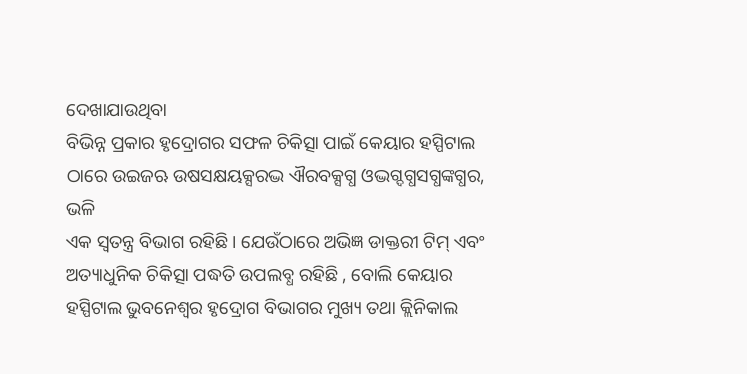ଦେଖାଯାଉଥିବା
ବିଭିନ୍ନ ପ୍ରକାର ହୃଦ୍ରୋଗର ସଫଳ ଚିକିତ୍ସା ପାଇଁ କେୟାର ହସ୍ପିଟାଲ ଠାରେ ଉଇଜଋ ଉଷସକ୍ଷୟକ୍ସରଦ୍ଭ ଐରବକ୍ସଗ୍ଧ ଓଦ୍ଭଗ୍ଦଗ୍ଧସଗ୍ଧଙ୍କଗ୍ଧର, ଭଳି
ଏକ ସ୍ୱତନ୍ତ୍ର ବିଭାଗ ରହିଛି । ଯେଉଁଠାରେ ଅଭିଜ୍ଞ ଡାକ୍ତରୀ ଟିମ୍ ଏବଂ ଅତ୍ୟାଧୁନିକ ଚିକିତ୍ସା ପଦ୍ଧତି ଉପଲବ୍ଧ ରହିଛି , ବୋଲି କେୟାର
ହସ୍ପିଟାଲ ଭୁବନେଶ୍ୱର ହୃଦ୍ରୋଗ ବିଭାଗର ମୁଖ୍ୟ ତଥା କ୍ଲିନିକାଲ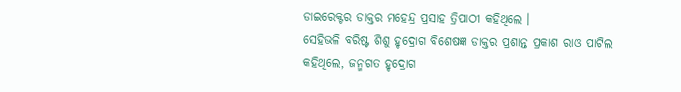ଡାଇରେକ୍ଟର ଡାକ୍ତର ମହେନ୍ଦ୍ର ପ୍ରସାହ ତ୍ରିପାଠୀ କହିଥିଲେ ।
ସେହିଭଳି ବରିଷ୍ଟ ଶିଶୁ ହୃଦ୍ରୋଗ ବିଶେଷଜ୍ଞ ଡାକ୍ତର ପ୍ରଶାନ୍ତ ପ୍ରକାଶ ରାଓ ପାଟିଲ କହିଥିଲେ, ଜନ୍ମଗତ ହୃଦ୍ରୋଗ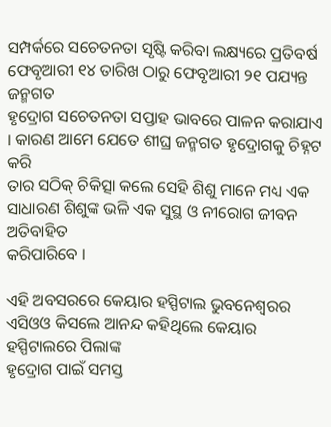ସମ୍ପର୍କରେ ସଚେତନତା ସୃଷ୍ଟି କରିବା ଲକ୍ଷ୍ୟରେ ପ୍ରତିବର୍ଷ ଫେବୃଆରୀ ୧୪ ତାରିଖ ଠାରୁ ଫେବୃଆରୀ ୨୧ ପଯ୍ୟନ୍ତ ଜନ୍ମଗତ
ହୃଦ୍ରୋଗ ସଚେତନତା ସପ୍ତାହ ଭାବରେ ପାଳନ କରାଯାଏ । କାରଣ ଆମେ ଯେତେ ଶୀଘ୍ର ଜନ୍ମଗତ ହୃଦ୍ରୋଗକୁ ଚିହ୍ନଟ କରି
ତାର ସଠିକ୍ ଚିକିତ୍ସା କଲେ ସେହି ଶିଶୁ ମାନେ ମଧ୍ୟ ଏକ ସାଧାରଣ ଶିଶୁଙ୍କ ଭଳି ଏକ ସୁସ୍ଥ ଓ ନୀରୋଗ ଜୀବନ ଅତିବାହିତ
କରିପାରିବେ ।

ଏହି ଅବସରରେ କେୟାର ହସ୍ପିଟାଲ ଭୁବନେଶ୍ୱରର ଏସିଓଓ କିସଲେ ଆନନ୍ଦ କହିଥିଲେ କେୟାର ହସ୍ପିଟାଲରେ ପିଲାଙ୍କ
ହୃଦ୍ରୋଗ ପାଇଁ ସମସ୍ତ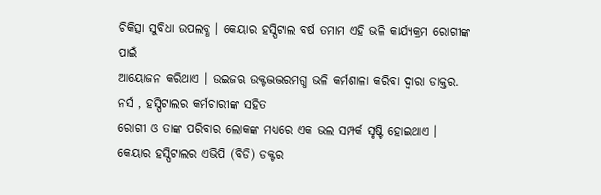ଚିକିତ୍ସା ସୁବିଧା ଉପଲବ୍ଧ । କେୟାର ହସ୍ପିଟାଲ ବର୍ଷ ତମାମ ଏହି ଭଳି କାର୍ଯ୍ୟକ୍ରମ ରୋଗୀଙ୍କ ପାଇଁ
ଆୟୋଜନ କରିଥାଏ । ଉଇଜଋ ଉକ୍ଟଦ୍ଭଦ୍ଭରମଗ୍ଧ ଭଳି କର୍ମଶାଳା କରିବା ଦ୍ୱାରା ଡାକ୍ତର. ନର୍ସ , ହସ୍ପିଟାଲର କର୍ମଚାରୀଙ୍କ ସହିତ
ରୋଗୀ ଓ ତାଙ୍କ ପରିବାର ଲୋକଙ୍କ ମଧ୍ୟରେ ଏକ ଭଲ ସମ୍ପର୍କ ସୃଷ୍ଟି ହୋଇଥାଏ ।
କେୟାର ହସ୍ପିଟାଲର ଏଭିପି (ବିଡି) ଡକ୍ଟର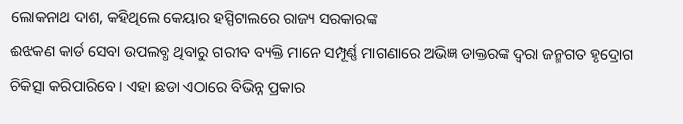ଲୋକନାଥ ଦାଶ, କହିଥିଲେ କେୟାର ହସ୍ପିଟାଲରେ ରାଜ୍ୟ ସରକାରଙ୍କ
ଈଝକଣ କାର୍ଡ ସେବା ଉପଲବ୍ଧ ଥିବାରୁ ଗରୀବ ବ୍ୟକ୍ତି ମାନେ ସମ୍ପୂର୍ଣ୍ଣ ମାଗଣାରେ ଅଭିଜ୍ଞ ଡାକ୍ତରଙ୍କ ଦ୍ୱରା ଜନ୍ମଗତ ହୃଦ୍ରୋଗ
ଚିକିତ୍ସା କରିପାରିବେ । ଏହା ଛଡା ଏଠାରେ ବିଭିନ୍ନ ପ୍ରକାର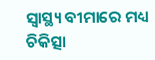ସ୍ୱାସ୍ଥ୍ୟ ବୀମାରେ ମଧ୍ୟ ଚିକିତ୍ସା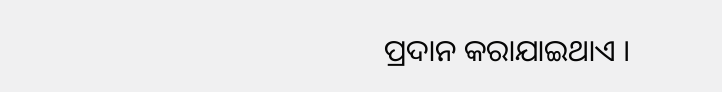ପ୍ରଦାନ କରାଯାଇଥାଏ ।